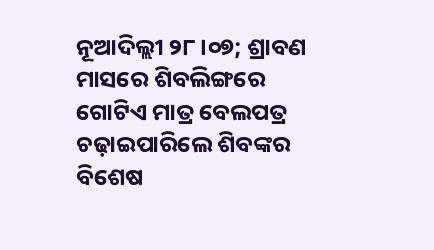ନୂଆଦିଲ୍ଲୀ ୨୮।୦୭; ଶ୍ରାବଣ ମାସରେ ଶିବଲିଙ୍ଗରେ ଗୋଟିଏ ମାତ୍ର ବେଲପତ୍ର ଚଢ଼ାଇପାରିଲେ ଶିବଙ୍କର ବିଶେଷ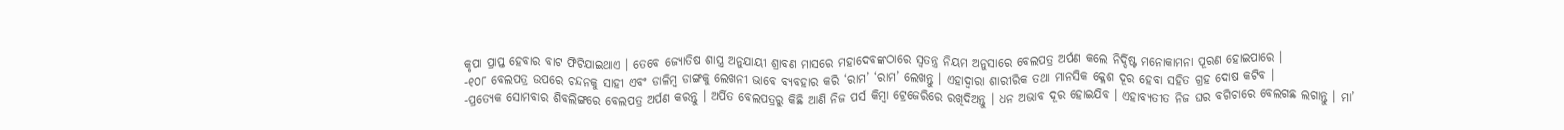କୃପା ପ୍ରାପ୍ତ ହେବାର ବାଟ ଫିଟିଯାଇଥାଏ । ତେବେ ଜ୍ୟୋତିଷ ଶାସ୍ତ୍ର ଅନୁଯାୟୀ ଶ୍ରାବଣ ମାସରେ ମହାଦେବଙ୍କଠାରେ ସ୍ୱତନ୍ତ୍ର ନିୟମ ଅନୁସାରେ ବେଲପତ୍ର ଅର୍ପଣ କଲେ ନିର୍ଦ୍ଦିଷ୍ଟ ମନୋକାମନା ପୂରଣ ହୋଇପାରେ ।
-୧୦୮ ବେଲପତ୍ର ଉପରେ ଚନ୍ଦନକୁ ସାହୀ ଏବଂ ଡାଳିମ୍ବ ଡାଙ୍ଗକୁ ଲେଖନୀ ଭାବେ ବ୍ୟବହାର କରି ‘ରାମ’ ‘ରାମ’ ଲେଖନ୍ତୁ । ଏହାଦ୍ୱାରା ଶାରୀରିକ ତଥା ମାନସିକ କ୍ଳେଶ ଦୂର ହେବା ସହିତ ଗ୍ରହ ଦୋଷ କଟିବ ।
-ପ୍ରତ୍ୟେକ ସୋମବାର ଶିବଲିଙ୍ଗରେ ବେଲପତ୍ର ଅର୍ପଣ କରନ୍ତୁ । ଅର୍ପିତ ବେଲପତ୍ରରୁ କିଛି ଆଣି ନିଜ ପର୍ସ କିମ୍ବା ଟ୍ରେଜେରିରେ ରଖିଦିଅନ୍ତୁ । ଧନ ଅଭାବ ଦୂର ହୋଇଯିବ । ଏହାବ୍ୟତୀତ ନିଜ ଘର ବଗିଚାରେ ବେଲଗଛ ଲଗାନ୍ତୁ । ମା’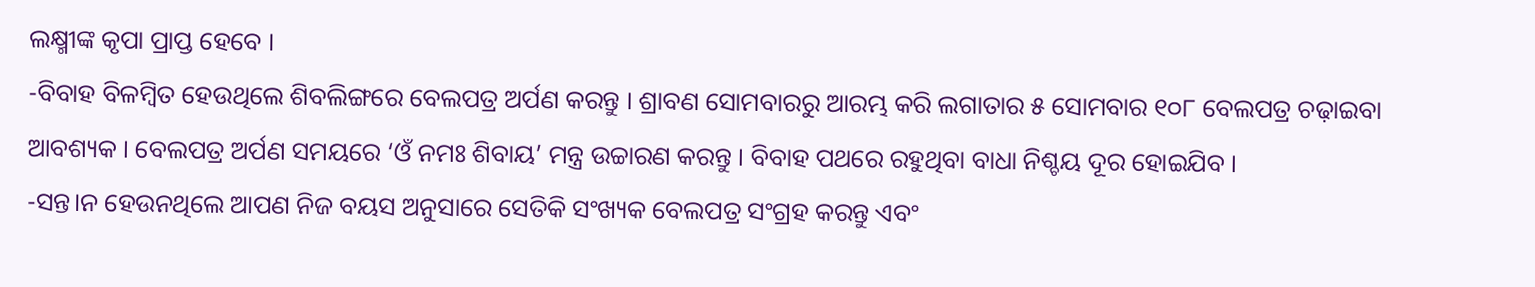ଲକ୍ଷ୍ମୀଙ୍କ କୃପା ପ୍ରାପ୍ତ ହେବେ ।
-ବିବାହ ବିଳମ୍ବିତ ହେଉଥିଲେ ଶିବଲିଙ୍ଗରେ ବେଲପତ୍ର ଅର୍ପଣ କରନ୍ତୁ । ଶ୍ରାବଣ ସୋମବାରରୁ ଆରମ୍ଭ କରି ଲଗାତାର ୫ ସୋମବାର ୧୦୮ ବେଲପତ୍ର ଚଢ଼ାଇବା ଆବଶ୍ୟକ । ବେଲପତ୍ର ଅର୍ପଣ ସମୟରେ ‘ଓଁ ନମଃ ଶିବାୟ’ ମନ୍ତ୍ର ଉଚ୍ଚାରଣ କରନ୍ତୁ । ବିବାହ ପଥରେ ରହୁଥିବା ବାଧା ନିଶ୍ଚୟ ଦୂର ହୋଇଯିବ ।
-ସନ୍ତ।ନ ହେଉନଥିଲେ ଆପଣ ନିଜ ବୟସ ଅନୁସାରେ ସେତିକି ସଂଖ୍ୟକ ବେଲପତ୍ର ସଂଗ୍ରହ କରନ୍ତୁ ଏବଂ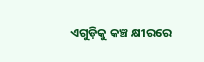ଏଗୁଡ଼ିକୁ କଞ୍ଚ କ୍ଷୀରରେ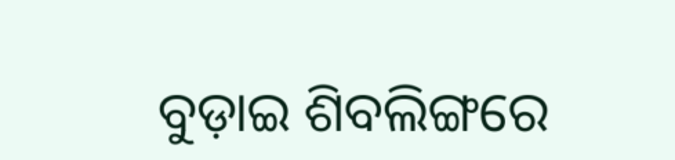ବୁଡ଼ାଇ ଶିବଲିଙ୍ଗରେ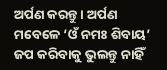ଅର୍ପଣ କରନ୍ତୁ । ଅର୍ପଣ ମବେଳେ ‘ଓଁ ନମଃ ଶିବାୟ’ ଜପ କରିବାକୁ ଭୁଲନ୍ତୁ ନାହିଁ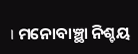। ମନୋବାଞ୍ଛା ନିଶ୍ଚୟ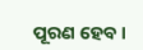ପୂରଣ ହେବ ।